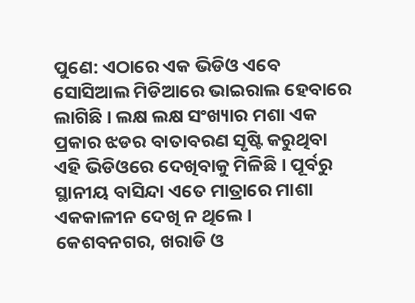ପୁଣେ: ଏଠାରେ ଏକ ଭିଡିଓ ଏବେ ସୋସିଆଲ ମିଡିଆରେ ଭାଇରାଲ ହେବାରେ ଲାଗିଛି । ଲକ୍ଷ ଲକ୍ଷ ସଂଖ୍ୟାର ମଶା ଏକ ପ୍ରକାର ଝଡର ବାତାବରଣ ସୃଷ୍ଟି କରୁଥିବା ଏହି ଭିଡିଓରେ ଦେଖିବାକୁ ମିଳିଛି । ପୂର୍ବରୁ ସ୍ଥାନୀୟ ବାସିନ୍ଦା ଏତେ ମାତ୍ରାରେ ମାଶା ଏକକାଳୀନ ଦେଖି ନ ଥିଲେ । କେଶବନଗର, ଖରାଡି ଓ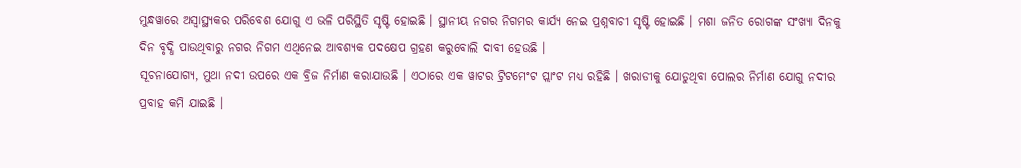ମୁନ୍ଧୱାରେ ଅସ୍ୱାସ୍ଥ୍ୟକର ପରିବେଶ ଯୋଗୁ ଏ ଭଳି ପରିସ୍ଥିତି ସୃଷ୍ଟି ହୋଇଛି । ସ୍ଥାନୀୟ ନଗର ନିଗମର କାର୍ଯ୍ୟ ନେଇ ପ୍ରଶ୍ନବାଚୀ ସୃଷ୍ଟି ହୋଇଛି । ମଶା ଜନିତ ରୋଗଙ୍କ ସଂଖ୍ୟା ଦିନକୁ ଦିନ ବୃଦ୍ଧି ପାଉଥିବାରୁ ନଗର ନିଗମ ଏଥିନେଇ ଆବଶ୍ୟକ ପଦକ୍ଷେପ ଗ୍ରହଣ କରୁବୋଲି ଦାବୀ ହେଉଛି ।
ସୂଚନାଯୋଗ୍ୟ, ମୁଥା ନଦୀ ଉପରେ ଏକ ବ୍ରିଜ ନିର୍ମାଣ କରାଯାଉଛି । ଏଠାରେ ଏକ ୱାଟର ଟ୍ରିଟମେଂଟ ପ୍ଲାଂଟ ମଧ୍ୟ ରହିଛି । ଖରାଡୀକୁ ଯୋଡୁଥିବା ପୋଲର ନିର୍ମାଣ ଯୋଗୁ ନଦୀର ପ୍ରବାହ କମି ଯାଇଛି ।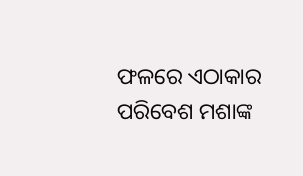ଫଳରେ ଏଠାକାର ପରିବେଶ ମଶାଙ୍କ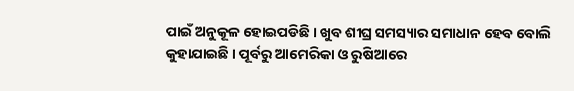ପାଇଁ ଅନୁକୂଳ ହୋଇପଡିଛି । ଖୁବ ଶୀଘ୍ର ସମସ୍ୟାର ସମାଧାନ ହେବ ବୋଲି କୁହାଯାଇଛି । ପୂର୍ବରୁ ଆମେରିକା ଓ ରୁଷିଆରେ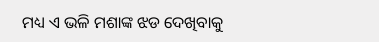ମଧ୍ୟ ଏ ଭଳି ମଶାଙ୍କ ଝଡ ଦେଖିବାକୁ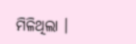ମିଳିଥିଲା ।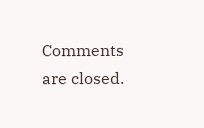Comments are closed.